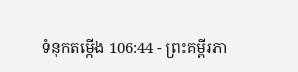ទំនុកតម្កើង 106:44 - ព្រះគម្ពីរភា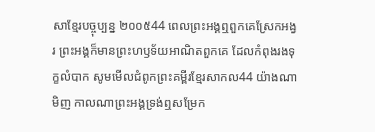សាខ្មែរបច្ចុប្បន្ន ២០០៥44 ពេលព្រះអង្គឮពួកគេស្រែកអង្វរ ព្រះអង្គក៏មានព្រះហឫទ័យអាណិតពួកគេ ដែលកំពុងរងទុក្ខលំបាក សូមមើលជំពូកព្រះគម្ពីរខ្មែរសាកល44 យ៉ាងណាមិញ កាលណាព្រះអង្គទ្រង់ឮសម្រែក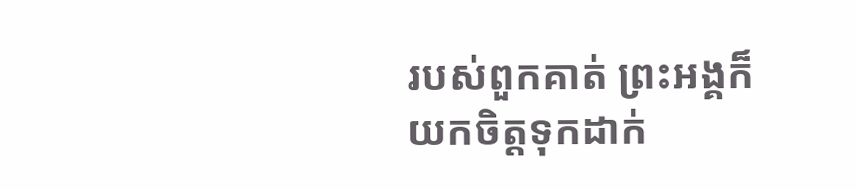របស់ពួកគាត់ ព្រះអង្គក៏យកចិត្តទុកដាក់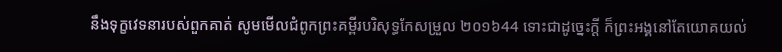នឹងទុក្ខវេទនារបស់ពួកគាត់ សូមមើលជំពូកព្រះគម្ពីរបរិសុទ្ធកែសម្រួល ២០១៦44 ទោះជាដូច្នេះក្ដី ក៏ព្រះអង្គនៅតែយោគយល់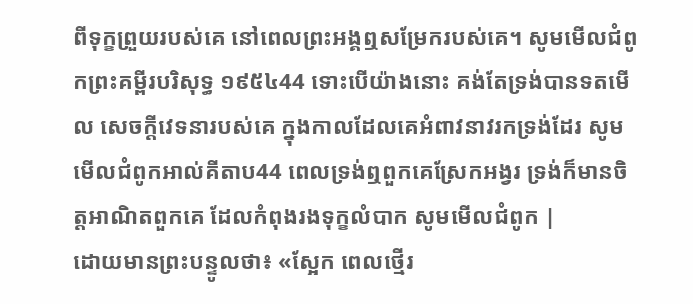ពីទុក្ខព្រួយរបស់គេ នៅពេលព្រះអង្គឮសម្រែករបស់គេ។ សូមមើលជំពូកព្រះគម្ពីរបរិសុទ្ធ ១៩៥៤44 ទោះបើយ៉ាងនោះ គង់តែទ្រង់បានទតមើល សេចក្ដីវេទនារបស់គេ ក្នុងកាលដែលគេអំពាវនាវរកទ្រង់ដែរ សូមមើលជំពូកអាល់គីតាប44 ពេលទ្រង់ឮពួកគេស្រែកអង្វរ ទ្រង់ក៏មានចិត្តអាណិតពួកគេ ដែលកំពុងរងទុក្ខលំបាក សូមមើលជំពូក |
ដោយមានព្រះបន្ទូលថា៖ «ស្អែក ពេលថ្មើរ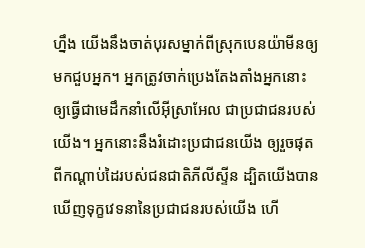ហ្នឹង យើងនឹងចាត់បុរសម្នាក់ពីស្រុកបេនយ៉ាមីនឲ្យមកជួបអ្នក។ អ្នកត្រូវចាក់ប្រេងតែងតាំងអ្នកនោះ ឲ្យធ្វើជាមេដឹកនាំលើអ៊ីស្រាអែល ជាប្រជាជនរបស់យើង។ អ្នកនោះនឹងរំដោះប្រជាជនយើង ឲ្យរួចផុតពីកណ្ដាប់ដៃរបស់ជនជាតិភីលីស្ទីន ដ្បិតយើងបានឃើញទុក្ខវេទនានៃប្រជាជនរបស់យើង ហើ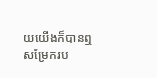យយើងក៏បានឮសម្រែករប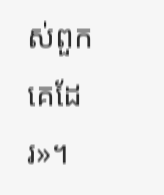ស់ពួកគេដែរ»។